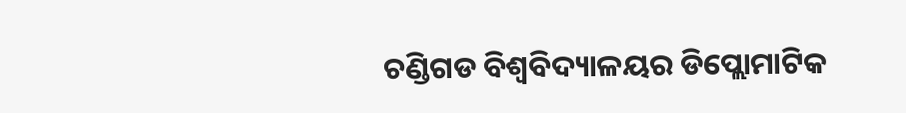ଚଣ୍ଡିଗଡ ବିଶ୍ୱବିଦ୍ୟାଳୟର ଡିପ୍ଲୋମାଟିକ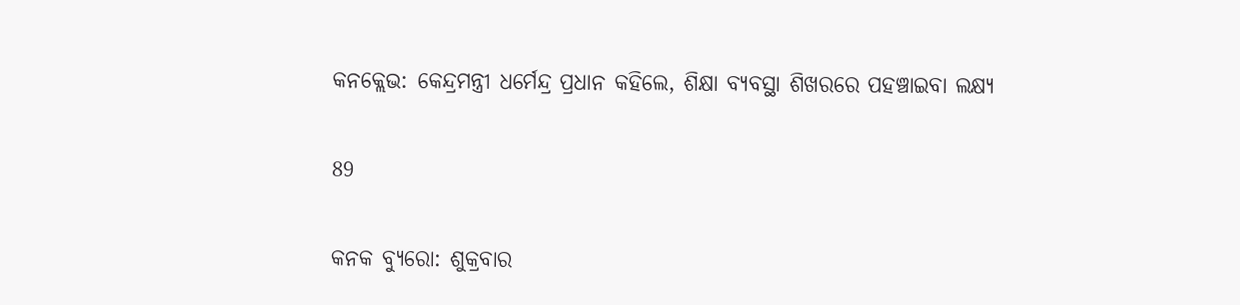କନକ୍ଲେଭ: କେନ୍ଦ୍ରମନ୍ତ୍ରୀ ଧର୍ମେନ୍ଦ୍ର ପ୍ରଧାନ କହିଲେ, ଶିକ୍ଷା ବ୍ୟବସ୍ଥା ଶିଖରରେ ପହଞ୍ଚାଇବା ଲକ୍ଷ୍ୟ

89

କନକ ବ୍ୟୁରୋ: ଶୁକ୍ରବାର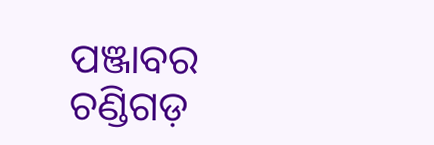ପଞ୍ଜାବର ଚଣ୍ଡିଗଡ଼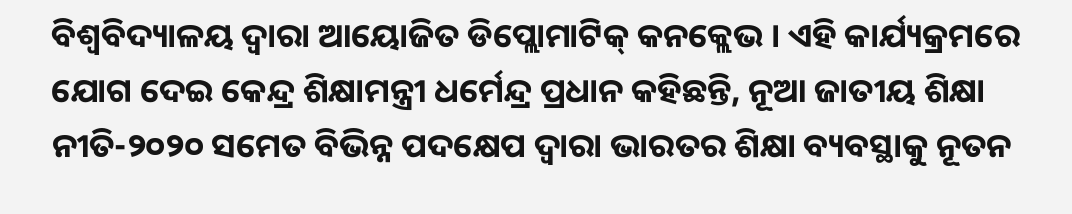ବିଶ୍ୱବିଦ୍ୟାଳୟ ଦ୍ୱାରା ଆୟୋଜିତ ଡିପ୍ଲୋମାଟିକ୍ କନକ୍ଲେଭ । ଏହି କାର୍ଯ୍ୟକ୍ରମରେ ଯୋଗ ଦେଇ କେନ୍ଦ୍ର ଶିକ୍ଷାମନ୍ତ୍ରୀ ଧର୍ମେନ୍ଦ୍ର ପ୍ରଧାନ କହିଛନ୍ତି, ନୂଆ ଜାତୀୟ ଶିକ୍ଷା ନୀତି-୨୦୨୦ ସମେତ ବିଭିନ୍ନ ପଦକ୍ଷେପ ଦ୍ୱାରା ଭାରତର ଶିକ୍ଷା ବ୍ୟବସ୍ଥାକୁ ନୂତନ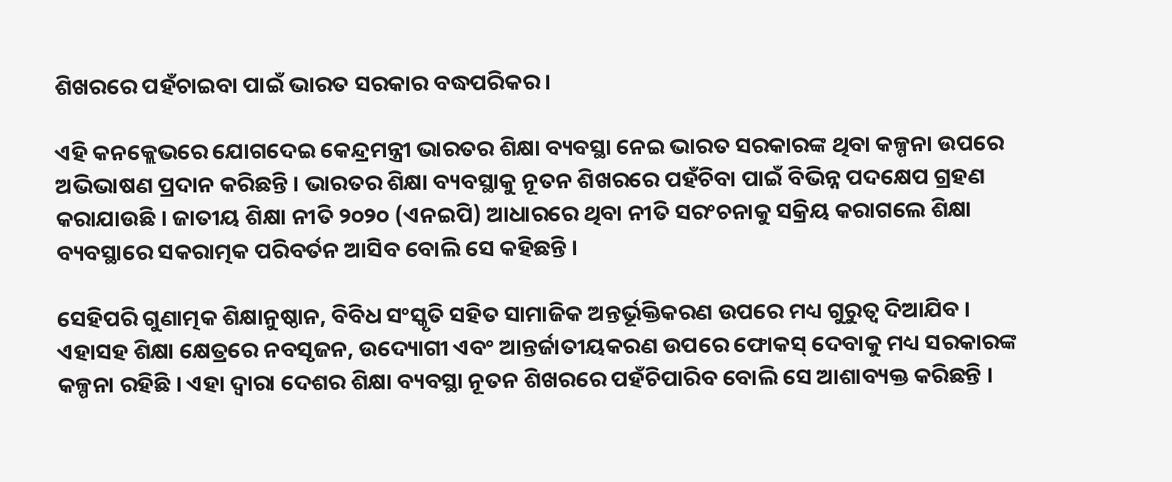ଶିଖରରେ ପହଁଚାଇବା ପାଇଁ ଭାରତ ସରକାର ବଦ୍ଧପରିକର ।

ଏହି କନକ୍ଲେଭରେ ଯୋଗଦେଇ କେନ୍ଦ୍ରମନ୍ତ୍ରୀ ଭାରତର ଶିକ୍ଷା ବ୍ୟବସ୍ଥା ନେଇ ଭାରତ ସରକାରଙ୍କ ଥିବା କଳ୍ପନା ଉପରେ ଅଭିଭାଷଣ ପ୍ରଦାନ କରିଛନ୍ତି । ଭାରତର ଶିକ୍ଷା ବ୍ୟବସ୍ଥାକୁ ନୂତନ ଶିଖରରେ ପହଁଚିବା ପାଇଁ ବିଭିନ୍ନ ପଦକ୍ଷେପ ଗ୍ରହଣ କରାଯାଉଛି । ଜାତୀୟ ଶିକ୍ଷା ନୀତି ୨୦୨୦ (ଏନଇପି) ଆଧାରରେ ଥିବା ନୀତି ସରଂଚନାକୁ ସକ୍ରିୟ କରାଗଲେ ଶିକ୍ଷା ବ୍ୟବସ୍ଥାରେ ସକରାତ୍ମକ ପରିବର୍ତନ ଆସିବ ବୋଲି ସେ କହିଛନ୍ତି ।

ସେହିପରି ଗୁଣାତ୍ମକ ଶିକ୍ଷାନୁଷ୍ଠାନ, ବିବିଧ ସଂସ୍କୃତି ସହିତ ସାମାଜିକ ଅନ୍ତର୍ଭୂକ୍ତିକରଣ ଉପରେ ମଧ୍ୟ ଗୁରୁତ୍ୱ ଦିଆଯିବ । ଏହାସହ ଶିକ୍ଷା କ୍ଷେତ୍ରରେ ନବସୃଜନ, ଉଦ୍ୟୋଗୀ ଏବଂ ଆନ୍ତର୍ଜାତୀୟକରଣ ଉପରେ ଫୋକସ୍ ଦେବାକୁ ମଧ୍ୟ ସରକାରଙ୍କ କଳ୍ପନା ରହିଛି । ଏହା ଦ୍ୱାରା ଦେଶର ଶିକ୍ଷା ବ୍ୟବସ୍ଥା ନୂତନ ଶିଖରରେ ପହଁଚିପାରିବ ବୋଲି ସେ ଆଶାବ୍ୟକ୍ତ କରିଛନ୍ତି ।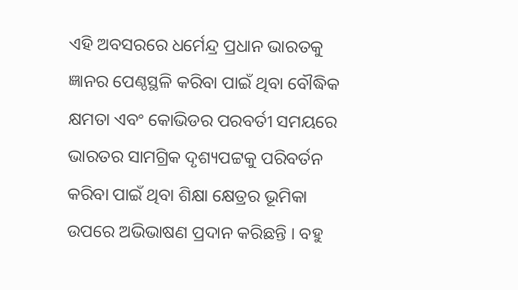ଏହି ଅବସରରେ ଧର୍ମେନ୍ଦ୍ର ପ୍ରଧାନ ଭାରତକୁ ଜ୍ଞାନର ପେଣ୍ଠସ୍ଥଳି କରିବା ପାଇଁ ଥିବା ବୌଦ୍ଧିକ କ୍ଷମତା ଏବଂ କୋଭିଡର ପରବର୍ତୀ ସମୟରେ ଭାରତର ସାମଗ୍ରିକ ଦୃଶ୍ୟପଟ୍ଟକୁ ପରିବର୍ତନ କରିବା ପାଇଁ ଥିବା ଶିକ୍ଷା କ୍ଷେତ୍ରର ଭୂମିକା ଉପରେ ଅଭିଭାଷଣ ପ୍ରଦାନ କରିଛନ୍ତି । ବହୁ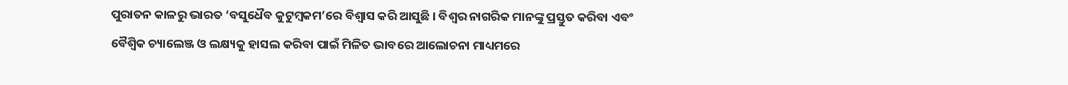ପୁରାତନ କାଳରୁ ଭାରତ ‘ବସୁଧୈବ କୁଟୁମ୍ବକମ’ରେ ବିଶ୍ୱାସ କରି ଆସୁଛି । ବିଶ୍ୱର ନାଗରିକ ମାନଙ୍କୁ ପ୍ରସ୍ତୁତ କରିବା ଏବଂ ବୈଶ୍ୱିକ ଚ୍ୟାଲେଞ୍ଜ ଓ ଲକ୍ଷ୍ୟକୁ ହାସଲ କରିବା ପାଇଁ ମିଳିତ ଭାବରେ ଆଲୋଚନା ମାଧ୍ୟମରେ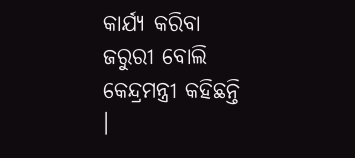କାର୍ଯ୍ୟ କରିବା ଜରୁରୀ ବୋଲି କେନ୍ଦ୍ରମନ୍ତ୍ରୀ କହିଛନ୍ତି ।